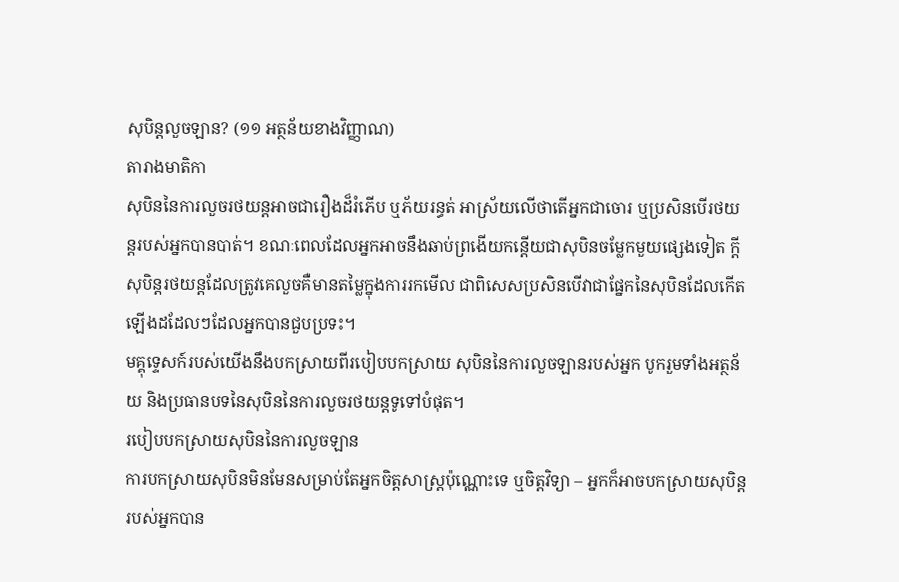សុបិន្តលួចឡាន? (១១ អត្ថន័យខាងវិញ្ញាណ)
តារាងមាតិកា
សុបិននៃការលួចរថយន្តអាចជារឿងដ៏រំភើប ឬភ័យរន្ធត់ អាស្រ័យលើថាតើអ្នកជាចោរ ឬប្រសិនបើរថយន្តរបស់អ្នកបានបាត់។ ខណៈពេលដែលអ្នកអាចនឹងឆាប់ព្រងើយកន្តើយជាសុបិនចម្លែកមួយផ្សេងទៀត ក្តីសុបិន្តរថយន្តដែលត្រូវគេលួចគឺមានតម្លៃក្នុងការរកមើល ជាពិសេសប្រសិនបើវាជាផ្នែកនៃសុបិនដែលកើតឡើងដដែលៗដែលអ្នកបានជួបប្រទះ។
មគ្គុទ្ទេសក៍របស់យើងនឹងបកស្រាយពីរបៀបបកស្រាយ សុបិននៃការលួចឡានរបស់អ្នក បូករួមទាំងអត្ថន័យ និងប្រធានបទនៃសុបិននៃការលួចរថយន្តទូទៅបំផុត។
របៀបបកស្រាយសុបិននៃការលួចឡាន
ការបកស្រាយសុបិនមិនមែនសម្រាប់តែអ្នកចិត្តសាស្រ្តប៉ុណ្ណោះទេ ឬចិត្តវិទ្យា – អ្នកក៏អាចបកស្រាយសុបិន្តរបស់អ្នកបាន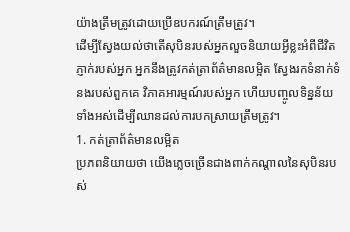យ៉ាងត្រឹមត្រូវដោយប្រើឧបករណ៍ត្រឹមត្រូវ។
ដើម្បីស្វែងយល់ថាតើសុបិនរបស់អ្នកលួចនិយាយអ្វីខ្លះអំពីជីវិតភ្ញាក់របស់អ្នក អ្នកនឹងត្រូវកត់ត្រាព័ត៌មានលម្អិត ស្វែងរកទំនាក់ទំនងរបស់ពួកគេ វិភាគអារម្មណ៍របស់អ្នក ហើយបញ្ចូលទិន្នន័យទាំងអស់ដើម្បីឈានដល់ការបកស្រាយត្រឹមត្រូវ។
1. កត់ត្រាព័ត៌មានលម្អិត
ប្រភពនិយាយថា យើងភ្លេចច្រើនជាងពាក់កណ្តាលនៃសុបិនរបស់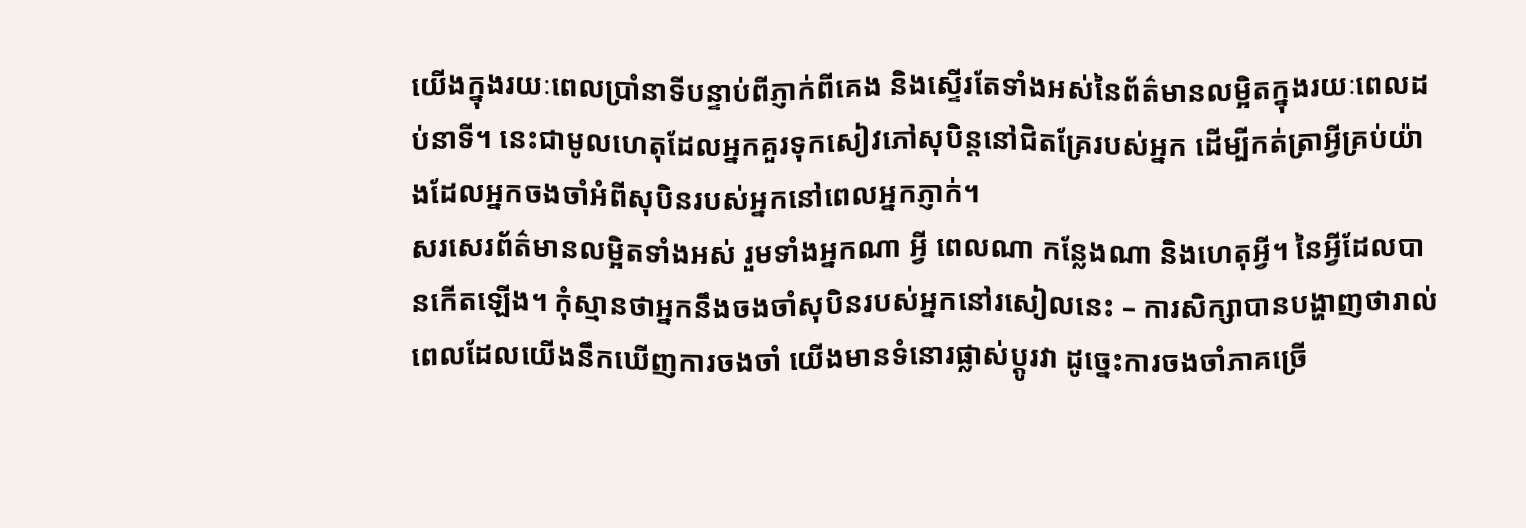យើងក្នុងរយៈពេលប្រាំនាទីបន្ទាប់ពីភ្ញាក់ពីគេង និងស្ទើរតែទាំងអស់នៃព័ត៌មានលម្អិតក្នុងរយៈពេលដប់នាទី។ នេះជាមូលហេតុដែលអ្នកគួរទុកសៀវភៅសុបិន្តនៅជិតគ្រែរបស់អ្នក ដើម្បីកត់ត្រាអ្វីគ្រប់យ៉ាងដែលអ្នកចងចាំអំពីសុបិនរបស់អ្នកនៅពេលអ្នកភ្ញាក់។
សរសេរព័ត៌មានលម្អិតទាំងអស់ រួមទាំងអ្នកណា អ្វី ពេលណា កន្លែងណា និងហេតុអ្វី។ នៃអ្វីដែលបានកើតឡើង។ កុំស្មានថាអ្នកនឹងចងចាំសុបិនរបស់អ្នកនៅរសៀលនេះ – ការសិក្សាបានបង្ហាញថារាល់ពេលដែលយើងនឹកឃើញការចងចាំ យើងមានទំនោរផ្លាស់ប្តូរវា ដូច្នេះការចងចាំភាគច្រើ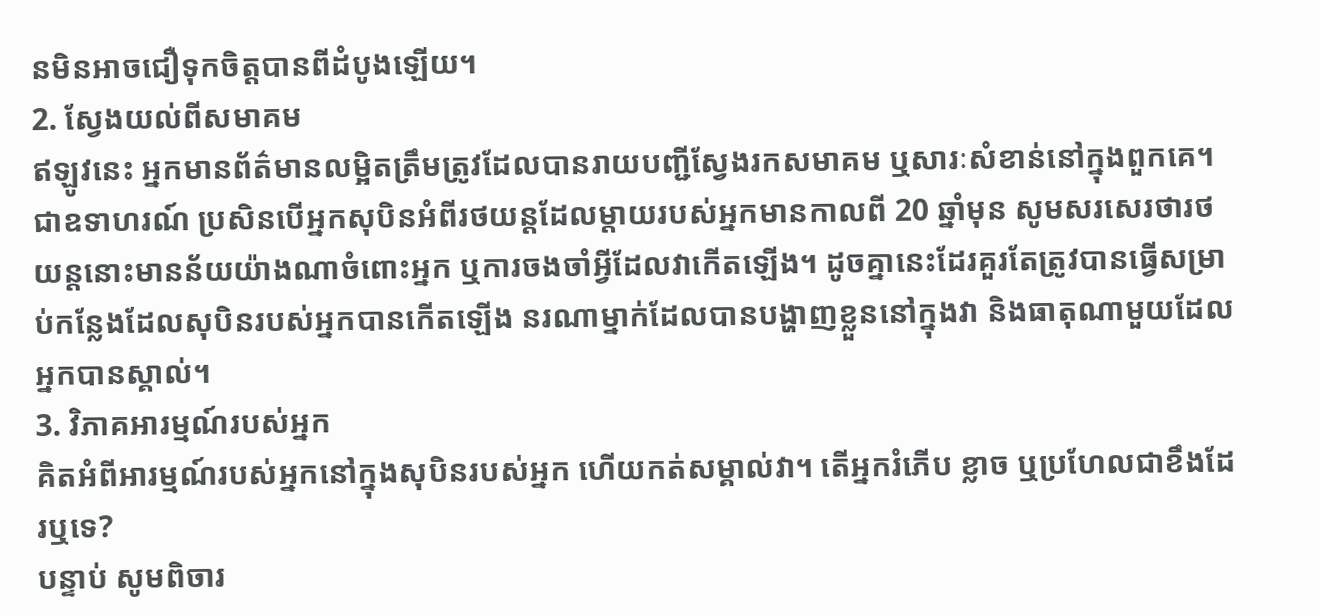នមិនអាចជឿទុកចិត្តបានពីដំបូងឡើយ។
2. ស្វែងយល់ពីសមាគម
ឥឡូវនេះ អ្នកមានព័ត៌មានលម្អិតត្រឹមត្រូវដែលបានរាយបញ្ជីស្វែងរកសមាគម ឬសារៈសំខាន់នៅក្នុងពួកគេ។ ជាឧទាហរណ៍ ប្រសិនបើអ្នកសុបិនអំពីរថយន្តដែលម្តាយរបស់អ្នកមានកាលពី 20 ឆ្នាំមុន សូមសរសេរថារថយន្តនោះមានន័យយ៉ាងណាចំពោះអ្នក ឬការចងចាំអ្វីដែលវាកើតឡើង។ ដូចគ្នានេះដែរគួរតែត្រូវបានធ្វើសម្រាប់កន្លែងដែលសុបិនរបស់អ្នកបានកើតឡើង នរណាម្នាក់ដែលបានបង្ហាញខ្លួននៅក្នុងវា និងធាតុណាមួយដែលអ្នកបានស្គាល់។
3. វិភាគអារម្មណ៍របស់អ្នក
គិតអំពីអារម្មណ៍របស់អ្នកនៅក្នុងសុបិនរបស់អ្នក ហើយកត់សម្គាល់វា។ តើអ្នករំភើប ខ្លាច ឬប្រហែលជាខឹងដែរឬទេ?
បន្ទាប់ សូមពិចារ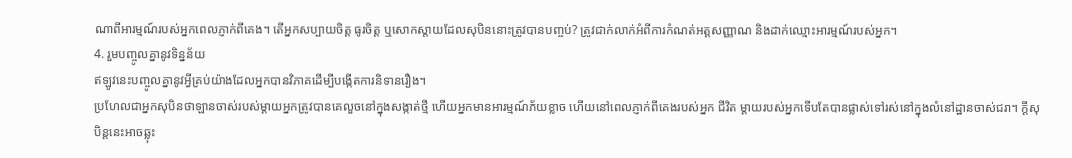ណាពីអារម្មណ៍របស់អ្នកពេលភ្ញាក់ពីគេង។ តើអ្នកសប្បាយចិត្ត ធូរចិត្ត ឬសោកស្តាយដែលសុបិននោះត្រូវបានបញ្ចប់? ត្រូវជាក់លាក់អំពីការកំណត់អត្តសញ្ញាណ និងដាក់ឈ្មោះអារម្មណ៍របស់អ្នក។
4. រួមបញ្ចូលគ្នានូវទិន្នន័យ
ឥឡូវនេះបញ្ចូលគ្នានូវអ្វីគ្រប់យ៉ាងដែលអ្នកបានវិភាគដើម្បីបង្កើតការនិទានរឿង។
ប្រហែលជាអ្នកសុបិនថាឡានចាស់របស់ម្តាយអ្នកត្រូវបានគេលួចនៅក្នុងសង្កាត់ថ្មី ហើយអ្នកមានអារម្មណ៍ភ័យខ្លាច ហើយនៅពេលភ្ញាក់ពីគេងរបស់អ្នក ជីវិត ម្តាយរបស់អ្នកទើបតែបានផ្លាស់ទៅរស់នៅក្នុងលំនៅដ្ឋានចាស់ជរា។ ក្តីសុបិន្តនេះអាចឆ្លុះ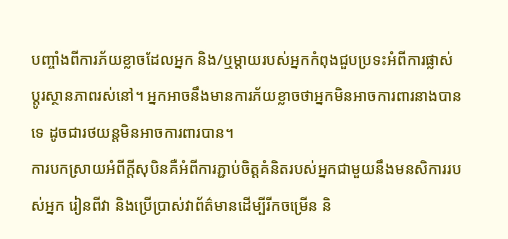បញ្ចាំងពីការភ័យខ្លាចដែលអ្នក និង/ឬម្តាយរបស់អ្នកកំពុងជួបប្រទះអំពីការផ្លាស់ប្តូរស្ថានភាពរស់នៅ។ អ្នកអាចនឹងមានការភ័យខ្លាចថាអ្នកមិនអាចការពារនាងបានទេ ដូចជារថយន្តមិនអាចការពារបាន។
ការបកស្រាយអំពីក្តីសុបិនគឺអំពីការភ្ជាប់ចិត្តគំនិតរបស់អ្នកជាមួយនឹងមនសិការរបស់អ្នក រៀនពីវា និងប្រើប្រាស់វាព័ត៌មានដើម្បីរីកចម្រើន និ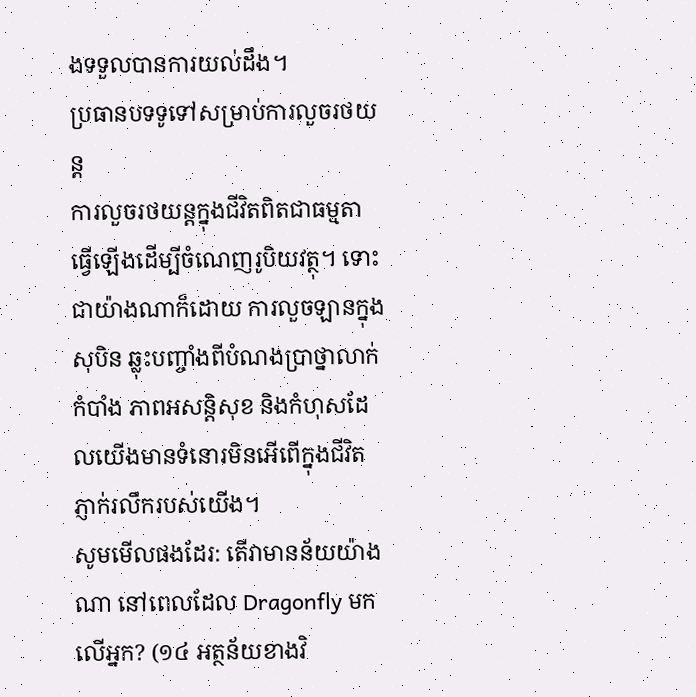ងទទួលបានការយល់ដឹង។
ប្រធានបទទូទៅសម្រាប់ការលួចរថយន្ត
ការលួចរថយន្តក្នុងជីវិតពិតជាធម្មតាធ្វើឡើងដើម្បីចំណេញរូបិយវត្ថុ។ ទោះជាយ៉ាងណាក៏ដោយ ការលួចឡានក្នុងសុបិន ឆ្លុះបញ្ចាំងពីបំណងប្រាថ្នាលាក់កំបាំង ភាពអសន្តិសុខ និងកំហុសដែលយើងមានទំនោរមិនអើពើក្នុងជីវិតភ្ញាក់រលឹករបស់យើង។
សូមមើលផងដែរ: តើវាមានន័យយ៉ាងណា នៅពេលដែល Dragonfly មកលើអ្នក? (១៤ អត្ថន័យខាងវិ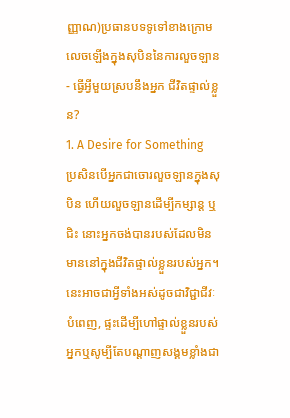ញ្ញាណ)ប្រធានបទទូទៅខាងក្រោមលេចឡើងក្នុងសុបិននៃការលួចឡាន - ធ្វើអ្វីមួយស្របនឹងអ្នក ជីវិតផ្ទាល់ខ្លួន?
1. A Desire for Something
ប្រសិនបើអ្នកជាចោរលួចឡានក្នុងសុបិន ហើយលួចឡានដើម្បីកម្សាន្ត ឬជិះ នោះអ្នកចង់បានរបស់ដែលមិនមាននៅក្នុងជីវិតផ្ទាល់ខ្លួនរបស់អ្នក។ នេះអាចជាអ្វីទាំងអស់ដូចជាវិជ្ជាជីវៈបំពេញ, ផ្ទះដើម្បីហៅផ្ទាល់ខ្លួនរបស់អ្នកឬសូម្បីតែបណ្តាញសង្គមខ្លាំងជា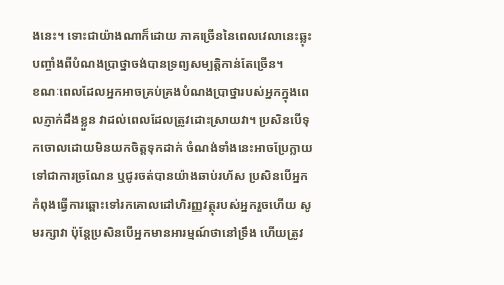ងនេះ។ ទោះជាយ៉ាងណាក៏ដោយ ភាគច្រើននៃពេលវេលានេះឆ្លុះបញ្ចាំងពីបំណងប្រាថ្នាចង់បានទ្រព្យសម្បត្ដិកាន់តែច្រើន។
ខណៈពេលដែលអ្នកអាចគ្រប់គ្រងបំណងប្រាថ្នារបស់អ្នកក្នុងពេលភ្ញាក់ដឹងខ្លួន វាដល់ពេលដែលត្រូវដោះស្រាយវា។ ប្រសិនបើទុកចោលដោយមិនយកចិត្តទុកដាក់ ចំណង់ទាំងនេះអាចប្រែក្លាយទៅជាការច្រណែន ឬជូរចត់បានយ៉ាងឆាប់រហ័ស ប្រសិនបើអ្នកកំពុងធ្វើការឆ្ពោះទៅរកគោលដៅហិរញ្ញវត្ថុរបស់អ្នករួចហើយ សូមរក្សាវា ប៉ុន្តែប្រសិនបើអ្នកមានអារម្មណ៍ថានៅទ្រឹង ហើយត្រូវ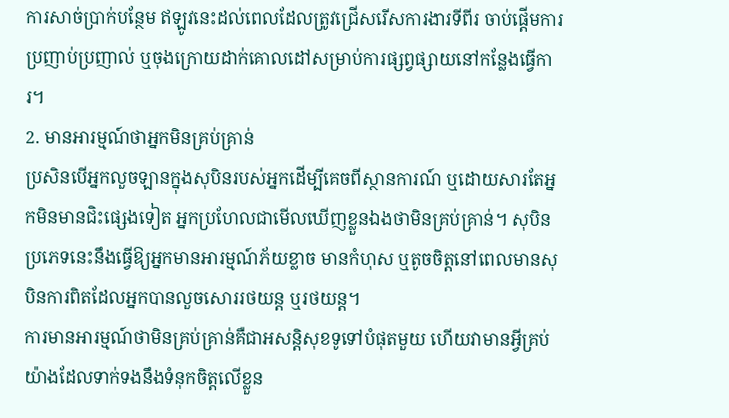ការសាច់ប្រាក់បន្ថែម ឥឡូវនេះដល់ពេលដែលត្រូវជ្រើសរើសការងារទីពីរ ចាប់ផ្តើមការប្រញាប់ប្រញាល់ ឬចុងក្រោយដាក់គោលដៅសម្រាប់ការផ្សព្វផ្សាយនៅកន្លែងធ្វើការ។
2. មានអារម្មណ៍ថាអ្នកមិនគ្រប់គ្រាន់
ប្រសិនបើអ្នកលួចឡានក្នុងសុបិនរបស់អ្នកដើម្បីគេចពីស្ថានការណ៍ ឬដោយសារតែអ្នកមិនមានជិះផ្សេងទៀត អ្នកប្រហែលជាមើលឃើញខ្លួនឯងថាមិនគ្រប់គ្រាន់។ សុបិនប្រភេទនេះនឹងធ្វើឱ្យអ្នកមានអារម្មណ៍ភ័យខ្លាច មានកំហុស ឬតូចចិត្តនៅពេលមានសុបិនការពិតដែលអ្នកបានលួចសោររថយន្ត ឬរថយន្ត។
ការមានអារម្មណ៍ថាមិនគ្រប់គ្រាន់គឺជាអសន្តិសុខទូទៅបំផុតមួយ ហើយវាមានអ្វីគ្រប់យ៉ាងដែលទាក់ទងនឹងទំនុកចិត្តលើខ្លួន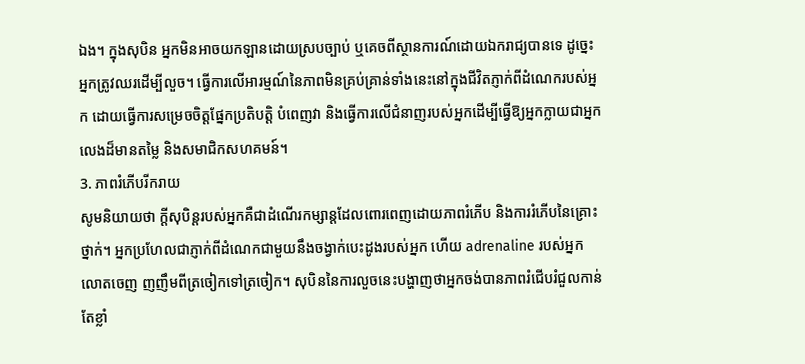ឯង។ ក្នុងសុបិន អ្នកមិនអាចយកឡានដោយស្របច្បាប់ ឬគេចពីស្ថានការណ៍ដោយឯករាជ្យបានទេ ដូច្នេះអ្នកត្រូវឈរដើម្បីលួច។ ធ្វើការលើអារម្មណ៍នៃភាពមិនគ្រប់គ្រាន់ទាំងនេះនៅក្នុងជីវិតភ្ញាក់ពីដំណេករបស់អ្នក ដោយធ្វើការសម្រេចចិត្តផ្នែកប្រតិបត្តិ បំពេញវា និងធ្វើការលើជំនាញរបស់អ្នកដើម្បីធ្វើឱ្យអ្នកក្លាយជាអ្នកលេងដ៏មានតម្លៃ និងសមាជិកសហគមន៍។
3. ភាពរំភើបរីករាយ
សូមនិយាយថា ក្តីសុបិន្តរបស់អ្នកគឺជាដំណើរកម្សាន្តដែលពោរពេញដោយភាពរំភើប និងការរំភើបនៃគ្រោះថ្នាក់។ អ្នកប្រហែលជាភ្ញាក់ពីដំណេកជាមួយនឹងចង្វាក់បេះដូងរបស់អ្នក ហើយ adrenaline របស់អ្នកលោតចេញ ញញឹមពីត្រចៀកទៅត្រចៀក។ សុបិននៃការលួចនេះបង្ហាញថាអ្នកចង់បានភាពរំជើបរំជួលកាន់តែខ្លាំ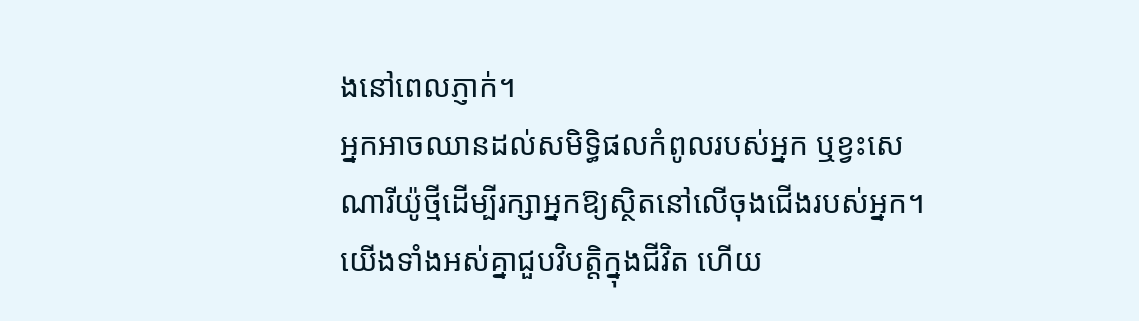ងនៅពេលភ្ញាក់។
អ្នកអាចឈានដល់សមិទ្ធិផលកំពូលរបស់អ្នក ឬខ្វះសេណារីយ៉ូថ្មីដើម្បីរក្សាអ្នកឱ្យស្ថិតនៅលើចុងជើងរបស់អ្នក។ យើងទាំងអស់គ្នាជួបវិបត្តិក្នុងជីវិត ហើយ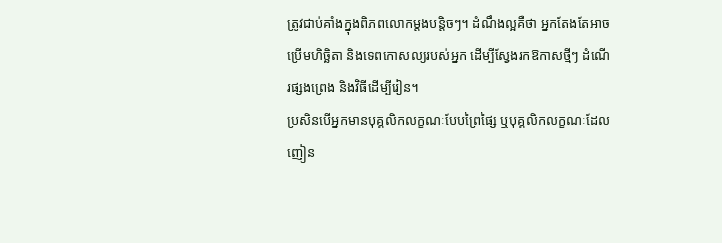ត្រូវជាប់គាំងក្នុងពិភពលោកម្តងបន្តិចៗ។ ដំណឹងល្អគឺថា អ្នកតែងតែអាចប្រើមហិច្ឆិតា និងទេពកោសល្យរបស់អ្នក ដើម្បីស្វែងរកឱកាសថ្មីៗ ដំណើរផ្សងព្រេង និងវិធីដើម្បីរៀន។
ប្រសិនបើអ្នកមានបុគ្គលិកលក្ខណៈបែបព្រៃផ្សៃ ឬបុគ្គលិកលក្ខណៈដែលញៀន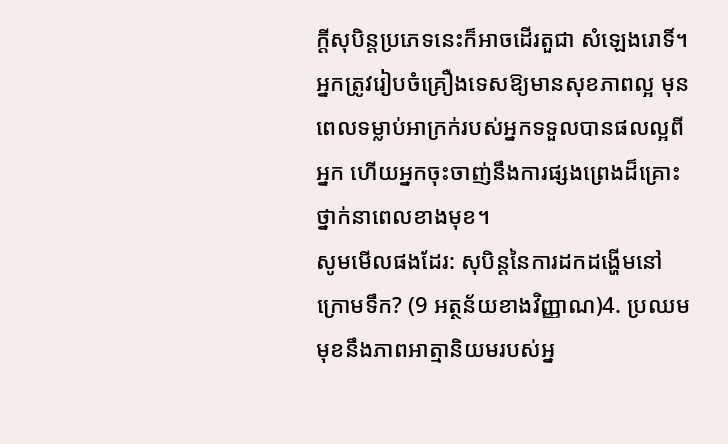ក្តីសុបិន្តប្រភេទនេះក៏អាចដើរតួជា សំឡេងរោទិ៍។ អ្នកត្រូវរៀបចំគ្រឿងទេសឱ្យមានសុខភាពល្អ មុនពេលទម្លាប់អាក្រក់របស់អ្នកទទួលបានផលល្អពីអ្នក ហើយអ្នកចុះចាញ់នឹងការផ្សងព្រេងដ៏គ្រោះថ្នាក់នាពេលខាងមុខ។
សូមមើលផងដែរ: សុបិន្តនៃការដកដង្ហើមនៅក្រោមទឹក? (9 អត្ថន័យខាងវិញ្ញាណ)4. ប្រឈមមុខនឹងភាពអាត្មានិយមរបស់អ្ន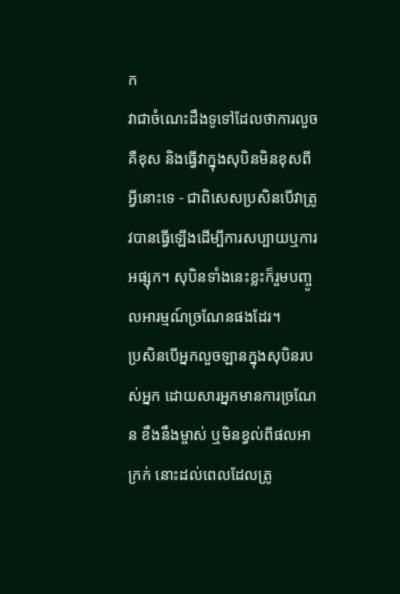ក
វាជាចំណេះដឹងទូទៅដែលថាការលួចគឺខុស និងធ្វើវាក្នុងសុបិនមិនខុសពីអ្វីនោះទេ - ជាពិសេសប្រសិនបើវាត្រូវបានធ្វើឡើងដើម្បីការសប្បាយឬការអផ្សុក។ សុបិនទាំងនេះខ្លះក៏រួមបញ្ចូលអារម្មណ៍ច្រណែនផងដែរ។
ប្រសិនបើអ្នកលួចឡានក្នុងសុបិនរបស់អ្នក ដោយសារអ្នកមានការច្រណែន ខឹងនឹងម្ចាស់ ឬមិនខ្វល់ពីផលអាក្រក់ នោះដល់ពេលដែលត្រូ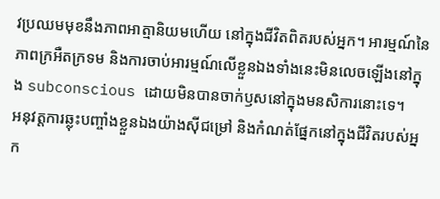វប្រឈមមុខនឹងភាពអាត្មានិយមហើយ នៅក្នុងជីវិតពិតរបស់អ្នក។ អារម្មណ៍នៃភាពក្រអឺតក្រទម និងការចាប់អារម្មណ៍លើខ្លួនឯងទាំងនេះមិនលេចឡើងនៅក្នុង subconscious ដោយមិនបានចាក់ឫសនៅក្នុងមនសិការនោះទេ។
អនុវត្តការឆ្លុះបញ្ចាំងខ្លួនឯងយ៉ាងស៊ីជម្រៅ និងកំណត់ផ្នែកនៅក្នុងជីវិតរបស់អ្នក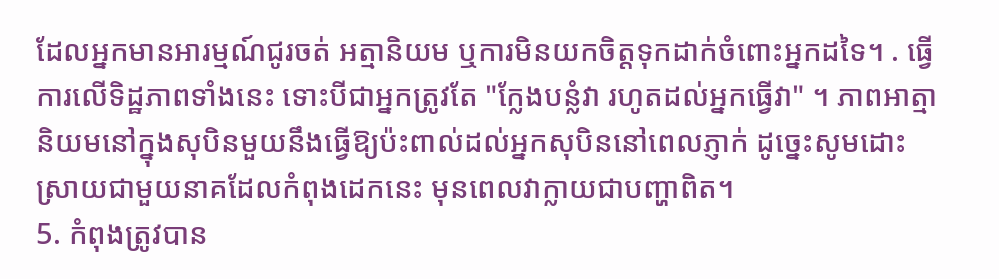ដែលអ្នកមានអារម្មណ៍ជូរចត់ អត្មានិយម ឬការមិនយកចិត្តទុកដាក់ចំពោះអ្នកដទៃ។ . ធ្វើការលើទិដ្ឋភាពទាំងនេះ ទោះបីជាអ្នកត្រូវតែ "ក្លែងបន្លំវា រហូតដល់អ្នកធ្វើវា" ។ ភាពអាត្មានិយមនៅក្នុងសុបិនមួយនឹងធ្វើឱ្យប៉ះពាល់ដល់អ្នកសុបិននៅពេលភ្ញាក់ ដូច្នេះសូមដោះស្រាយជាមួយនាគដែលកំពុងដេកនេះ មុនពេលវាក្លាយជាបញ្ហាពិត។
5. កំពុងត្រូវបាន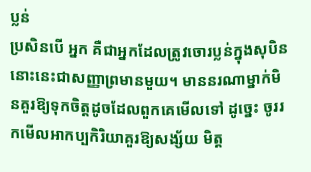ប្លន់
ប្រសិនបើ អ្នក គឺជាអ្នកដែលត្រូវចោរប្លន់ក្នុងសុបិន នោះនេះជាសញ្ញាព្រមានមួយ។ មាននរណាម្នាក់មិនគួរឱ្យទុកចិត្តដូចដែលពួកគេមើលទៅ ដូច្នេះ ចូររកមើលអាកប្បកិរិយាគួរឱ្យសង្ស័យ មិត្ត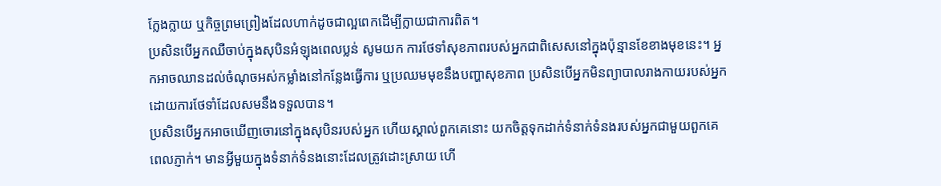ក្លែងក្លាយ ឬកិច្ចព្រមព្រៀងដែលហាក់ដូចជាល្អពេកដើម្បីក្លាយជាការពិត។
ប្រសិនបើអ្នកឈឺចាប់ក្នុងសុបិនអំឡុងពេលប្លន់ សូមយក ការថែទាំសុខភាពរបស់អ្នកជាពិសេសនៅក្នុងប៉ុន្មានខែខាងមុខនេះ។ អ្នកអាចឈានដល់ចំណុចអស់កម្លាំងនៅកន្លែងធ្វើការ ឬប្រឈមមុខនឹងបញ្ហាសុខភាព ប្រសិនបើអ្នកមិនព្យាបាលរាងកាយរបស់អ្នកដោយការថែទាំដែលសមនឹងទទួលបាន។
ប្រសិនបើអ្នកអាចឃើញចោរនៅក្នុងសុបិនរបស់អ្នក ហើយស្គាល់ពួកគេនោះ យកចិត្តទុកដាក់ទំនាក់ទំនងរបស់អ្នកជាមួយពួកគេពេលភ្ញាក់។ មានអ្វីមួយក្នុងទំនាក់ទំនងនោះដែលត្រូវដោះស្រាយ ហើ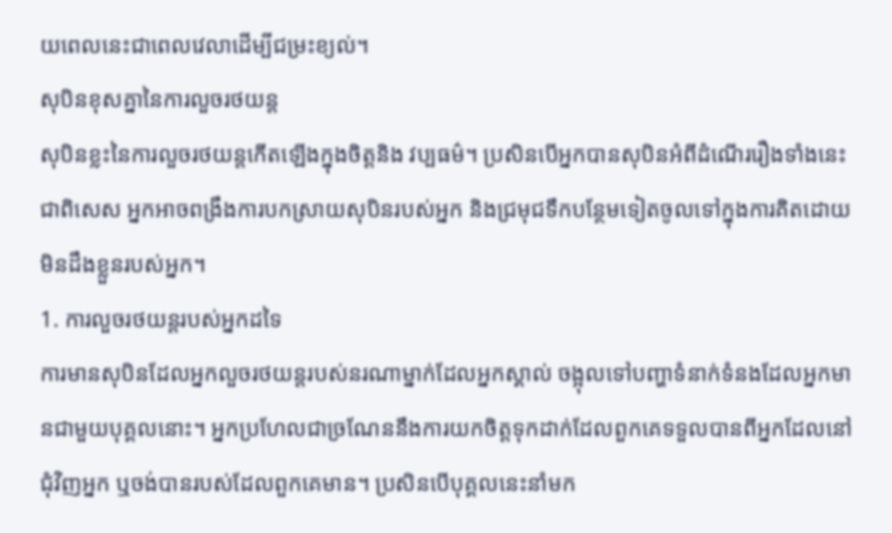យពេលនេះជាពេលវេលាដើម្បីជម្រះខ្យល់។
សុបិនខុសគ្នានៃការលួចរថយន្ត
សុបិនខ្លះនៃការលួចរថយន្តកើតឡើងក្នុងចិត្តនិង វប្បធម៌។ ប្រសិនបើអ្នកបានសុបិនអំពីដំណើររឿងទាំងនេះ ជាពិសេស អ្នកអាចពង្រឹងការបកស្រាយសុបិនរបស់អ្នក និងជ្រមុជទឹកបន្ថែមទៀតចូលទៅក្នុងការគិតដោយមិនដឹងខ្លួនរបស់អ្នក។
1. ការលួចរថយន្តរបស់អ្នកដទៃ
ការមានសុបិនដែលអ្នកលួចរថយន្តរបស់នរណាម្នាក់ដែលអ្នកស្គាល់ ចង្អុលទៅបញ្ហាទំនាក់ទំនងដែលអ្នកមានជាមួយបុគ្គលនោះ។ អ្នកប្រហែលជាច្រណែននឹងការយកចិត្តទុកដាក់ដែលពួកគេទទួលបានពីអ្នកដែលនៅជុំវិញអ្នក ឬចង់បានរបស់ដែលពួកគេមាន។ ប្រសិនបើបុគ្គលនេះនាំមក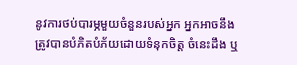នូវការថប់បារម្ភមួយចំនួនរបស់អ្នក អ្នកអាចនឹងត្រូវបានបំភិតបំភ័យដោយទំនុកចិត្ត ចំនេះដឹង ឬ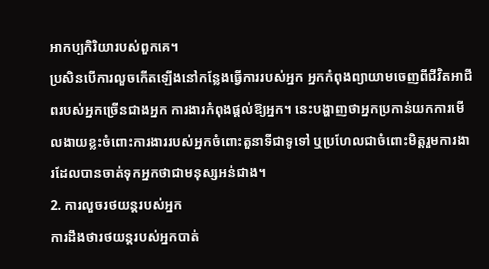អាកប្បកិរិយារបស់ពួកគេ។
ប្រសិនបើការលួចកើតឡើងនៅកន្លែងធ្វើការរបស់អ្នក អ្នកកំពុងព្យាយាមចេញពីជីវិតអាជីពរបស់អ្នកច្រើនជាងអ្នក ការងារកំពុងផ្តល់ឱ្យអ្នក។ នេះបង្ហាញថាអ្នកប្រកាន់យកការមើលងាយខ្លះចំពោះការងាររបស់អ្នកចំពោះតួនាទីជាទូទៅ ឬប្រហែលជាចំពោះមិត្តរួមការងារដែលបានចាត់ទុកអ្នកថាជាមនុស្សអន់ជាង។
2. ការលួចរថយន្តរបស់អ្នក
ការដឹងថារថយន្តរបស់អ្នកបាត់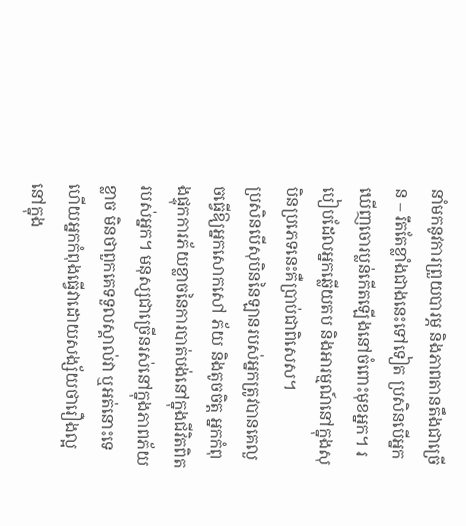នាំមកនូវការព្រួយបារម្ភ និងភាពតានតឹងជាច្រើន – រឹតតែខ្លាំងជាងនេះទៅទៀត ប្រសិនបើអ្នកឃើញចោរប្លន់កើតឡើងនៅចំពោះមុខអ្នក។ របៀបដែលអ្នកឆ្លើយតប និងអារម្មណ៍នៅក្នុងសុបិនប្រភេទនេះគឺប្រាប់ជាពិសេស។
ប្រសិនបើសុបិននៃឡានរបស់អ្នកត្រូវបានគេលួចធ្វើឱ្យអ្នកសោកសៅ ភ័យ និងតូចចិត្ត អ្នកកំពុងផ្ទុកការភ័យខ្លាចនៃការបាត់បង់នៅក្នុងជីវិតពិតរបស់អ្នក។ មនុស្សជាច្រើនរស់នៅក្នុងភាពភ័យខ្លាច មិនថាពួកគេទទួលស្គាល់វា ឬអត់នោះទេ ហើយអ្នកកំពុងធ្វើវាដោយសង្ស័យថារឿងល្អនៅក្នុង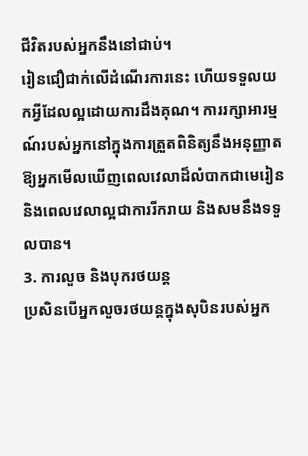ជីវិតរបស់អ្នកនឹងនៅជាប់។
រៀនជឿជាក់លើដំណើរការនេះ ហើយទទួលយកអ្វីដែលល្អដោយការដឹងគុណ។ ការរក្សាអារម្មណ៍របស់អ្នកនៅក្នុងការត្រួតពិនិត្យនឹងអនុញ្ញាតឱ្យអ្នកមើលឃើញពេលវេលាដ៏លំបាកជាមេរៀន និងពេលវេលាល្អជាការរីករាយ និងសមនឹងទទួលបាន។
3. ការលួច និងបុករថយន្ត
ប្រសិនបើអ្នកលួចរថយន្តក្នុងសុបិនរបស់អ្នក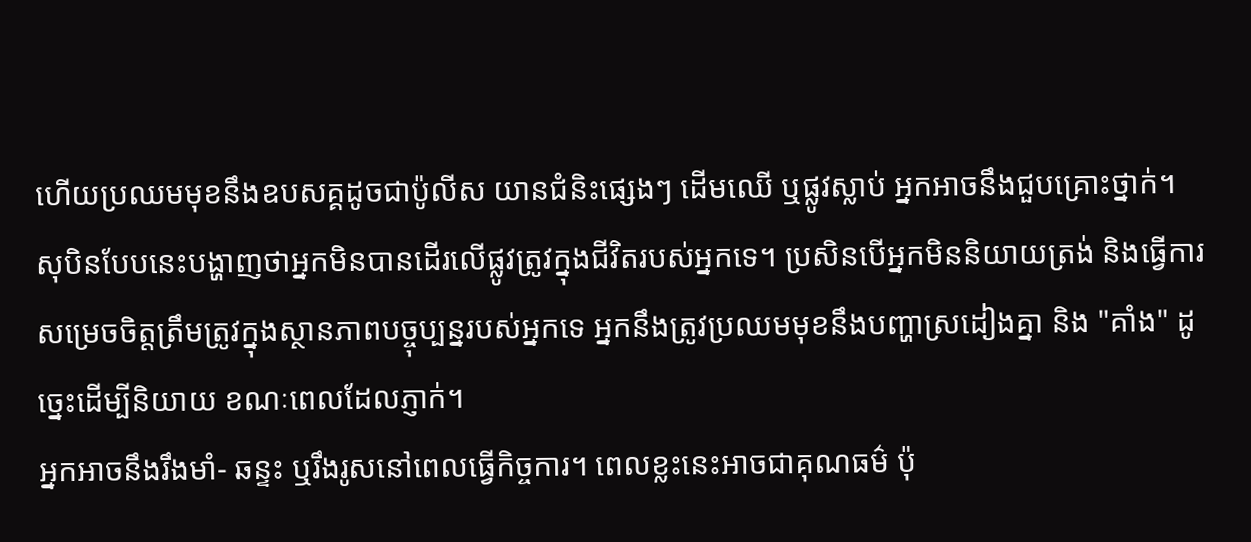ហើយប្រឈមមុខនឹងឧបសគ្គដូចជាប៉ូលីស យានជំនិះផ្សេងៗ ដើមឈើ ឬផ្លូវស្លាប់ អ្នកអាចនឹងជួបគ្រោះថ្នាក់។ សុបិនបែបនេះបង្ហាញថាអ្នកមិនបានដើរលើផ្លូវត្រូវក្នុងជីវិតរបស់អ្នកទេ។ ប្រសិនបើអ្នកមិននិយាយត្រង់ និងធ្វើការសម្រេចចិត្តត្រឹមត្រូវក្នុងស្ថានភាពបច្ចុប្បន្នរបស់អ្នកទេ អ្នកនឹងត្រូវប្រឈមមុខនឹងបញ្ហាស្រដៀងគ្នា និង "គាំង" ដូច្នេះដើម្បីនិយាយ ខណៈពេលដែលភ្ញាក់។
អ្នកអាចនឹងរឹងមាំ- ឆន្ទះ ឬរឹងរូសនៅពេលធ្វើកិច្ចការ។ ពេលខ្លះនេះអាចជាគុណធម៌ ប៉ុ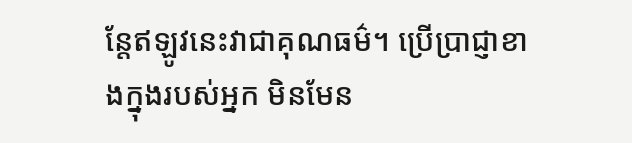ន្តែឥឡូវនេះវាជាគុណធម៌។ ប្រើប្រាជ្ញាខាងក្នុងរបស់អ្នក មិនមែន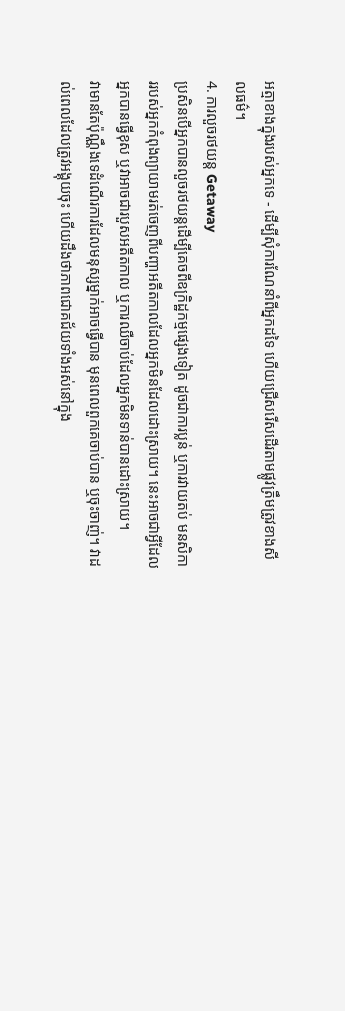អត្មាខាងក្នុងរបស់អ្នកទេ - ដើម្បីសុំការណែនាំពីអ្នកដទៃ ហើយជ្រើសរើសដើរតាមផ្លូវត្រឹមត្រូវខាងសីលធម៌។
4. ការលួចរថយន្ត Getaway
ប្រសិនបើអ្នកបានលួចរថយន្តដើម្បីគេចពីឧក្រិដ្ឋកម្មផ្សេងទៀត ដូចជាការប្លន់ ឬការវាយតប់ មនសិការរបស់អ្នកកំពុងព្យាយាមរត់ចេញពីបញ្ហាអតីតកាលដែលអ្នកមិនដែលដោះស្រាយ។ នេះអាចជាអ្វីដែលអ្នកបានធ្វើខុស ឬវាអាចជារបួសអតីតកាល ឬការឈឺចាប់ដែលអ្នកមិនទាន់បានដោះស្រាយ។
វាមានតែប៉ុណ្ណឹងទេដំណើរការដែលមនុស្សម្នាក់អាចធ្វើបាន មុនពេលពួកគេចាប់បាន ឬចុះចាញ់។ វាដល់ពេលដែលត្រូវអង្គុយចុះ ហើយដឹងថាភាពជោគជ័យទាំងអស់នៅក្នុង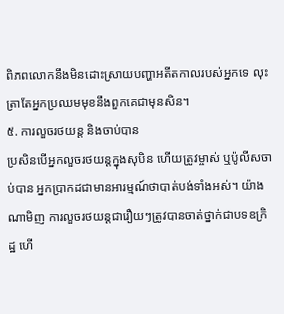ពិភពលោកនឹងមិនដោះស្រាយបញ្ហាអតីតកាលរបស់អ្នកទេ លុះត្រាតែអ្នកប្រឈមមុខនឹងពួកគេជាមុនសិន។
៥. ការលួចរថយន្ត និងចាប់បាន
ប្រសិនបើអ្នកលួចរថយន្តក្នុងសុបិន ហើយត្រូវម្ចាស់ ឬប៉ូលីសចាប់បាន អ្នកប្រាកដជាមានអារម្មណ៍ថាបាត់បង់ទាំងអស់។ យ៉ាងណាមិញ ការលួចរថយន្តជារឿយៗត្រូវបានចាត់ថ្នាក់ជាបទឧក្រិដ្ឋ ហើ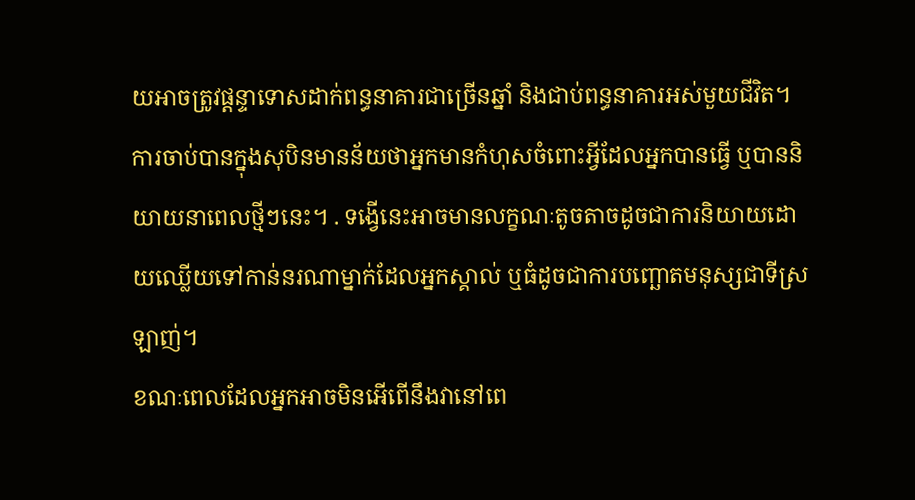យអាចត្រូវផ្តន្ទាទោសដាក់ពន្ធនាគារជាច្រើនឆ្នាំ និងជាប់ពន្ធនាគារអស់មួយជីវិត។
ការចាប់បានក្នុងសុបិនមានន័យថាអ្នកមានកំហុសចំពោះអ្វីដែលអ្នកបានធ្វើ ឬបាននិយាយនាពេលថ្មីៗនេះ។ . ទង្វើនេះអាចមានលក្ខណៈតូចតាចដូចជាការនិយាយដោយឈ្លើយទៅកាន់នរណាម្នាក់ដែលអ្នកស្គាល់ ឬធំដូចជាការបញ្ឆោតមនុស្សជាទីស្រឡាញ់។
ខណៈពេលដែលអ្នកអាចមិនអើពើនឹងវានៅពេ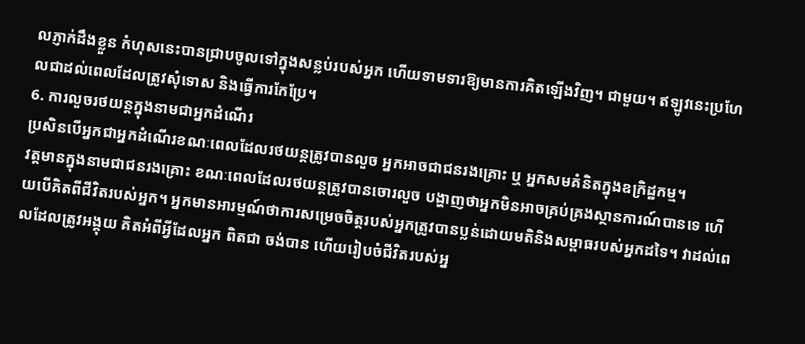លភ្ញាក់ដឹងខ្លួន កំហុសនេះបានជ្រាបចូលទៅក្នុងសន្លប់របស់អ្នក ហើយទាមទារឱ្យមានការគិតឡើងវិញ។ ជាមួយ។ ឥឡូវនេះប្រហែលជាដល់ពេលដែលត្រូវសុំទោស និងធ្វើការកែប្រែ។
6. ការលួចរថយន្តក្នុងនាមជាអ្នកដំណើរ
ប្រសិនបើអ្នកជាអ្នកដំណើរខណៈពេលដែលរថយន្តត្រូវបានលួច អ្នកអាចជាជនរងគ្រោះ ឬ អ្នកសមគំនិតក្នុងឧក្រិដ្ឋកម្ម។
វត្តមានក្នុងនាមជាជនរងគ្រោះ ខណៈពេលដែលរថយន្តត្រូវបានចោរលួច បង្ហាញថាអ្នកមិនអាចគ្រប់គ្រងស្ថានការណ៍បានទេ ហើយបើគិតពីជីវិតរបស់អ្នក។ អ្នកមានអារម្មណ៍ថាការសម្រេចចិត្តរបស់អ្នកត្រូវបានប្លន់ដោយមតិនិងសម្ពាធរបស់អ្នកដទៃ។ វាដល់ពេលដែលត្រូវអង្គុយ គិតអំពីអ្វីដែលអ្នក ពិតជា ចង់បាន ហើយរៀបចំជីវិតរបស់អ្ន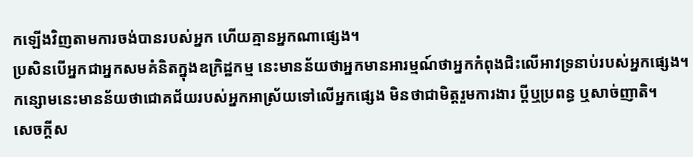កឡើងវិញតាមការចង់បានរបស់អ្នក ហើយគ្មានអ្នកណាផ្សេង។
ប្រសិនបើអ្នកជាអ្នកសមគំនិតក្នុងឧក្រិដ្ឋកម្ម នេះមានន័យថាអ្នកមានអារម្មណ៍ថាអ្នកកំពុងជិះលើអាវទ្រនាប់របស់អ្នកផ្សេង។ កន្សោមនេះមានន័យថាជោគជ័យរបស់អ្នកអាស្រ័យទៅលើអ្នកផ្សេង មិនថាជាមិត្តរួមការងារ ប្តីឬប្រពន្ធ ឬសាច់ញាតិ។
សេចក្តីស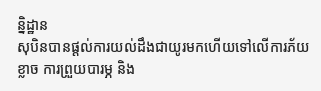ន្និដ្ឋាន
សុបិនបានផ្តល់ការយល់ដឹងជាយូរមកហើយទៅលើការភ័យខ្លាច ការព្រួយបារម្ភ និង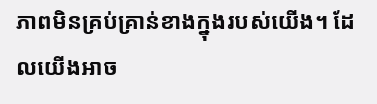ភាពមិនគ្រប់គ្រាន់ខាងក្នុងរបស់យើង។ ដែលយើងអាច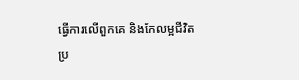ធ្វើការលើពួកគេ និងកែលម្អជីវិតប្រ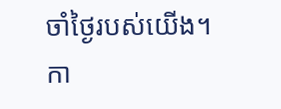ចាំថ្ងៃរបស់យើង។ កា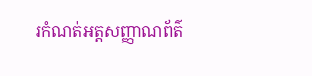រកំណត់អត្តសញ្ញាណព័ត៌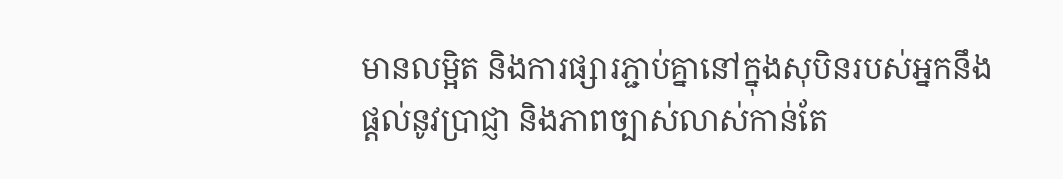មានលម្អិត និងការផ្សារភ្ជាប់គ្នានៅក្នុងសុបិនរបស់អ្នកនឹងផ្តល់នូវប្រាជ្ញា និងភាពច្បាស់លាស់កាន់តែ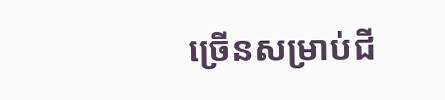ច្រើនសម្រាប់ជី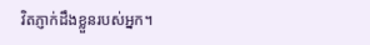វិតភ្ញាក់ដឹងខ្លួនរបស់អ្នក។